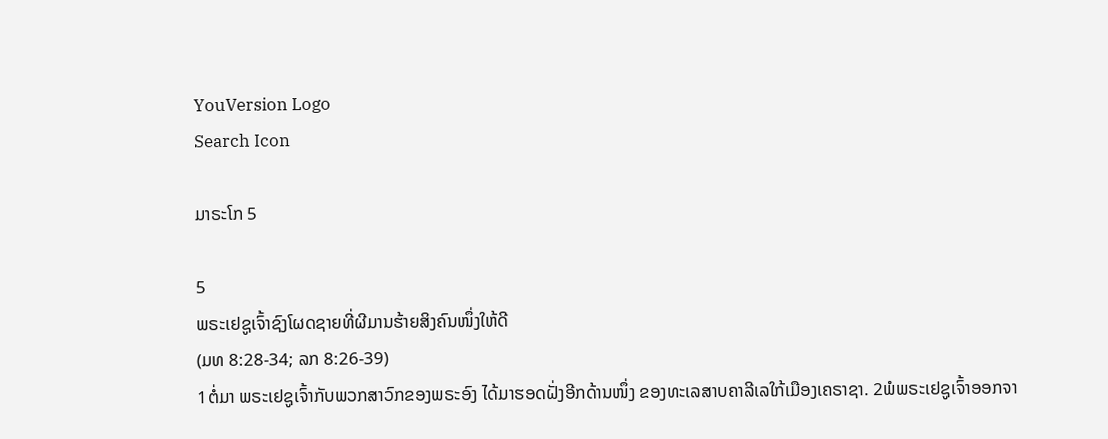YouVersion Logo
Search Icon

ມາຣະໂກ 5

5
ພຣະເຢຊູເຈົ້າຊົງໂຜດຊາຍທີ່ຜີມານຮ້າຍສິງຄົນໜຶ່ງໃຫ້ດີ
(ມທ 8:28-34; ລກ 8:26-39)
1ຕໍ່ມາ ພຣະເຢຊູເຈົ້າກັບພວກສາວົກຂອງພຣະອົງ ໄດ້ມາຮອດຝັ່ງອີກດ້ານໜຶ່ງ ຂອງທະເລສາບຄາລີເລໃກ້ເມືອງເຄຣາຊາ. 2ພໍພຣະເຢຊູເຈົ້າອອກຈາ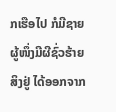ກເຮືອໄປ ກໍມີຊາຍຜູ້ໜຶ່ງມີຜີຊົ່ວຮ້າຍສິງຢູ່ ໄດ້ອອກຈາກ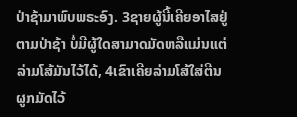ປ່າຊ້າມາພົບພຣະອົງ. 3ຊາຍຜູ້ນີ້ເຄີຍອາໄສຢູ່ຕາມປ່າຊ້າ ບໍ່ມີຜູ້ໃດສາມາດມັດຫລືແມ່ນແຕ່ລ່າມໂສ້ມັນໄວ້ໄດ້, 4ເຂົາເຄີຍລ່າມໂສ້ໃສ່ຕີນຜູກມັດໄວ້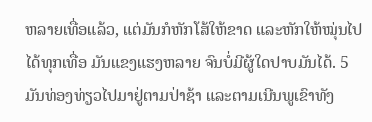ຫລາຍເທື່ອແລ້ວ, ແຕ່ມັນກໍຫັກໂສ້ໃຫ້ຂາດ ແລະຫັກໃຫ້ໝຸ່ນໄປໄດ້ທຸກເທື່ອ ມັນແຂງແຮງຫລາຍ ຈົນບໍ່ມີຜູ້ໃດປາບມັນໄດ້. 5ມັນທ່ອງທ່ຽວໄປມາຢູ່ຕາມປ່າຊ້າ ແລະຕາມເນີນພູເຂົາທັງ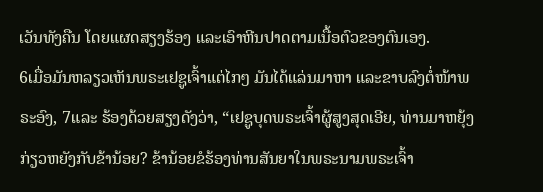ເວັນທັງຄືນ ໂດຍແຜດສຽງຮ້ອງ ແລະເອົາຫີນປາດຕາມເນື້ອຕົວຂອງຕົນເອງ.
6ເມື່ອມັນຫລຽວເຫັນພຣະເຢຊູເຈົ້າແຕ່ໄກໆ ມັນໄດ້ແລ່ນມາຫາ ແລະຂາບລົງຕໍ່ໜ້າພຣະອົງ, 7ແລະ ຮ້ອງດ້ວຍສຽງດັງວ່າ, “ເຢຊູບຸດພຣະເຈົ້າຜູ້ສູງສຸດເອີຍ, ທ່ານມາຫຍຸ້ງກ່ຽວຫຍັງກັບຂ້ານ້ອຍ? ຂ້ານ້ອຍຂໍຮ້ອງທ່ານສັນຍາໃນພຣະນາມພຣະເຈົ້າ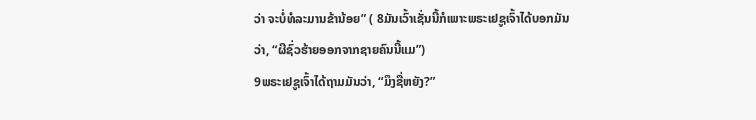ວ່າ ຈະບໍ່ທໍລະມານຂ້ານ້ອຍ” ( 8ມັນເວົ້າເຊັ່ນນີ້ກໍເພາະພຣະເຢຊູເຈົ້າໄດ້ບອກມັນວ່າ, “ຜີຊົ່ວຮ້າຍອອກຈາກຊາຍຄົນນີ້ແມ”)
9ພຣະເຢຊູເຈົ້າໄດ້ຖາມມັນວ່າ, “ມຶງຊື່ຫຍັງ?”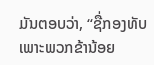ມັນຕອບວ່າ, “ຊື່ກອງທັບ ເພາະພວກຂ້ານ້ອຍ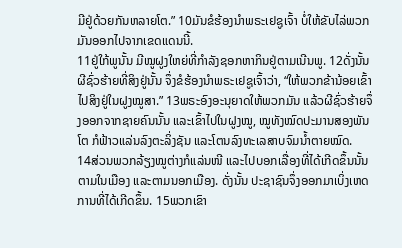ມີຢູ່ດ້ວຍກັນຫລາຍໂຕ.” 10ມັນຂໍຮ້ອງນຳພຣະເຢຊູເຈົ້າ ບໍ່ໃຫ້ຂັບໄລ່ພວກມັນອອກໄປຈາກເຂດແດນນີ້.
11ຢູ່ໃກ້ພູນັ້ນ ມີໝູຝູງໃຫຍ່ທີ່ກຳລັງຊອກຫາກິນຢູ່ຕາມເນີນພູ. 12ດັ່ງນັ້ນ ຜີຊົ່ວຮ້າຍທີ່ສິງຢູ່ນັ້ນ ຈຶ່ງຂໍຮ້ອງນຳພຣະເຢຊູເຈົ້າວ່າ, “ໃຫ້ພວກຂ້ານ້ອຍເຂົ້າໄປສິງຢູ່ໃນຝູງໝູສາ.” 13ພຣະອົງອະນຸຍາດໃຫ້ພວກມັນ ແລ້ວຜີຊົ່ວຮ້າຍຈຶ່ງອອກຈາກຊາຍຄົນນັ້ນ ແລະເຂົ້າໄປໃນຝູງໝູ, ໝູທັງໝົດປະມານສອງພັນໂຕ ກໍຟ້າວແລ່ນລົງຕະລິ່ງຊັນ ແລະໂຕນລົງທະເລສາບຈົມນໍ້າຕາຍໝົດ.
14ສ່ວນພວກລ້ຽງໝູຕ່າງກໍແລ່ນໜີ ແລະໄປບອກເລື່ອງທີ່ໄດ້ເກີດຂຶ້ນນັ້ນຕາມໃນເມືອງ ແລະຕາມນອກເມືອງ. ດັ່ງນັ້ນ ປະຊາຊົນຈຶ່ງອອກມາເບິ່ງເຫດການທີ່ໄດ້ເກີດຂຶ້ນ. 15ພວກເຂົາ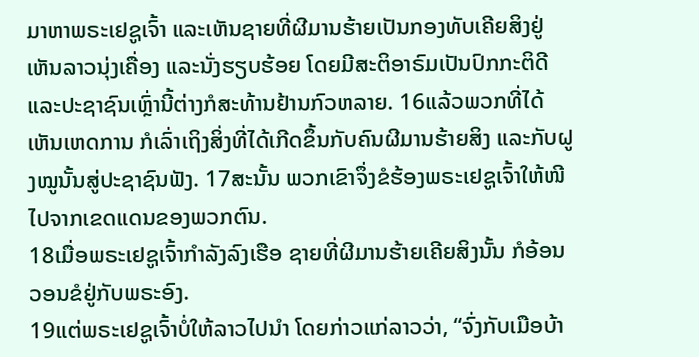ມາຫາພຣະເຢຊູເຈົ້າ ແລະເຫັນຊາຍທີ່ຜີມານຮ້າຍເປັນກອງທັບເຄີຍສິງຢູ່ ເຫັນລາວນຸ່ງເຄື່ອງ ແລະນັ່ງຮຽບຮ້ອຍ ໂດຍມີສະຕິອາຣົມເປັນປົກກະຕິດີ ແລະປະຊາຊົນເຫຼົ່ານີ້ຕ່າງກໍສະທ້ານຢ້ານກົວຫລາຍ. 16ແລ້ວພວກທີ່ໄດ້ເຫັນເຫດການ ກໍເລົ່າເຖິງສິ່ງທີ່ໄດ້ເກີດຂຶ້ນກັບຄົນຜີມານຮ້າຍສິງ ແລະກັບຝູງໝູນັ້ນສູ່ປະຊາຊົນຟັງ. 17ສະນັ້ນ ພວກເຂົາຈຶ່ງຂໍຮ້ອງພຣະເຢຊູເຈົ້າໃຫ້ໜີໄປຈາກເຂດແດນຂອງພວກຕົນ.
18ເມື່ອພຣະເຢຊູເຈົ້າກຳລັງລົງເຮືອ ຊາຍທີ່ຜີມານຮ້າຍເຄີຍສິງນັ້ນ ກໍອ້ອນວອນຂໍຢູ່ກັບພຣະອົງ.
19ແຕ່ພຣະເຢຊູເຈົ້າບໍ່ໃຫ້ລາວໄປນຳ ໂດຍກ່າວແກ່ລາວວ່າ, “ຈົ່ງກັບເມືອບ້າ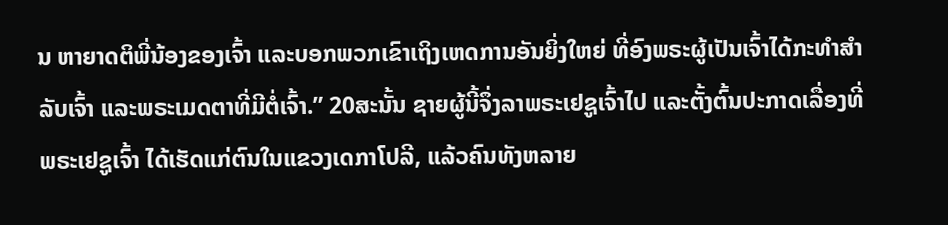ນ ຫາຍາດຕິພີ່ນ້ອງຂອງເຈົ້າ ແລະບອກພວກເຂົາເຖິງເຫດການອັນຍິ່ງໃຫຍ່ ທີ່ອົງພຣະຜູ້ເປັນເຈົ້າໄດ້ກະທຳສຳລັບເຈົ້າ ແລະພຣະເມດຕາທີ່ມີຕໍ່ເຈົ້າ.” 20ສະນັ້ນ ຊາຍຜູ້ນີ້ຈຶ່ງລາພຣະເຢຊູເຈົ້າໄປ ແລະຕັ້ງຕົ້ນປະກາດເລື່ອງທີ່ພຣະເຢຊູເຈົ້າ ໄດ້ເຮັດແກ່ຕົນໃນແຂວງເດກາໂປລີ, ແລ້ວຄົນທັງຫລາຍ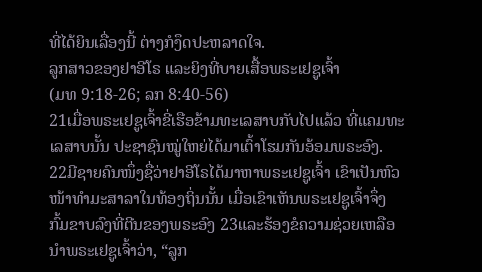ທີ່ໄດ້ຍິນເລື່ອງນີ້ ຕ່າງກໍງຶດປະຫລາດໃຈ.
ລູກສາວຂອງຢາອີໂຣ ແລະຍິງທີ່ບາຍເສື້ອພຣະເຢຊູເຈົ້າ
(ມທ 9:18-26; ລກ 8:40-56)
21ເມື່ອພຣະເຢຊູເຈົ້າຂີ່ເຮືອຂ້າມທະເລສາບກັບໄປແລ້ວ ທີ່ແຄມທະເລສາບນັ້ນ ປະຊາຊົນໝູ່ໃຫຍ່ໄດ້ມາເຕົ້າໂຮມກັນອ້ອມພຣະອົງ. 22ມີຊາຍຄົນໜຶ່ງຊື່ວ່າຢາອີໂຣໄດ້ມາຫາພຣະເຢຊູເຈົ້າ ເຂົາເປັນຫົວໜ້າທຳມະສາລາໃນທ້ອງຖິ່ນນັ້ນ ເມື່ອເຂົາເຫັນພຣະເຢຊູເຈົ້າຈຶ່ງກົ້ມຂາບລົງທີ່ຕີນຂອງພຣະອົງ 23ແລະຮ້ອງຂໍຄວາມຊ່ວຍເຫລືອນຳພຣະເຢຊູເຈົ້າວ່າ, “ລູກ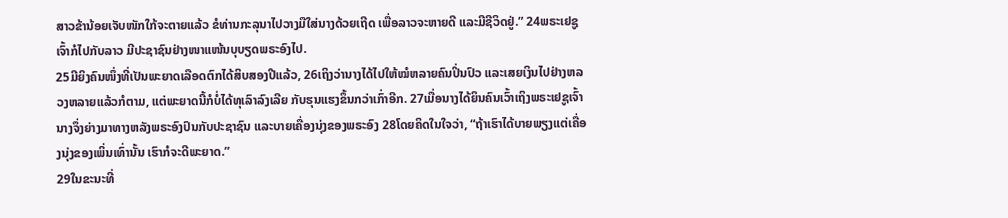ສາວຂ້ານ້ອຍເຈັບໜັກໃກ້ຈະຕາຍແລ້ວ ຂໍທ່ານກະລຸນາໄປວາງມືໃສ່ນາງດ້ວຍເຖີດ ເພື່ອລາວຈະຫາຍດີ ແລະມີຊີວິດຢູ່.” 24ພຣະເຢຊູເຈົ້າກໍໄປກັບລາວ ມີປະຊາຊົນຢ່າງໜາແໜ້ນບຸບຽດພຣະອົງໄປ.
25ມີຍິງຄົນໜຶ່ງທີ່ເປັນພະຍາດເລືອດຕົກໄດ້ສິບສອງປີແລ້ວ, 26ເຖິງວ່ານາງໄດ້ໄປໃຫ້ໝໍຫລາຍຄົນປິ່ນປົວ ແລະເສຍເງິນໄປຢ່າງຫລວງຫລາຍແລ້ວກໍຕາມ, ແຕ່ພະຍາດນີ້ກໍບໍ່ໄດ້ທຸເລົາລົງເລີຍ ກັບຮຸນແຮງຂຶ້ນກວ່າເກົ່າອີກ. 27ເມື່ອນາງໄດ້ຍິນຄົນເວົ້າເຖິງພຣະເຢຊູເຈົ້າ ນາງຈຶ່ງຍ່າງມາທາງຫລັງພຣະອົງປົນກັບປະຊາຊົນ ແລະບາຍເຄື່ອງນຸ່ງຂອງພຣະອົງ 28ໂດຍຄິດໃນໃຈວ່າ, “ຖ້າເຮົາໄດ້ບາຍພຽງແຕ່ເຄື່ອງນຸ່ງຂອງເພິ່ນເທົ່ານັ້ນ ເຮົາກໍຈະດີພະຍາດ.”
29ໃນຂະນະທີ່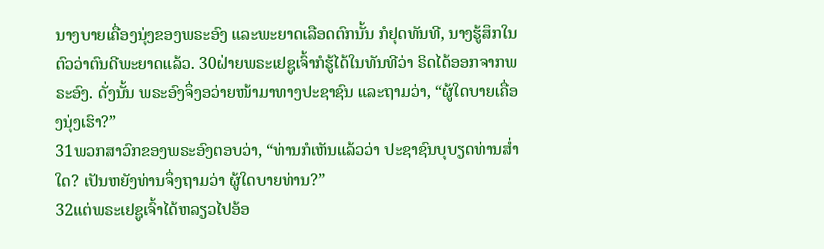ນາງບາຍເຄື່ອງນຸ່ງຂອງພຣະອົງ ແລະພະຍາດເລືອດຕົກນັ້ນ ກໍຢຸດທັນທີ, ນາງຮູ້ສຶກໃນຕົວວ່າຕົນດີພະຍາດແລ້ວ. 30ຝ່າຍພຣະເຢຊູເຈົ້າກໍຮູ້ໄດ້ໃນທັນທີວ່າ ຣິດໄດ້ອອກຈາກພຣະອົງ. ດັ່ງນັ້ນ ພຣະອົງຈຶ່ງອວ່າຍໜ້າມາທາງປະຊາຊົນ ແລະຖາມວ່າ, “ຜູ້ໃດບາຍເຄື່ອງນຸ່ງເຮົາ?”
31ພວກສາວົກຂອງພຣະອົງຕອບວ່າ, “ທ່ານກໍເຫັນແລ້ວວ່າ ປະຊາຊົນບຸບຽດທ່ານສໍ່າໃດ? ເປັນຫຍັງທ່ານຈຶ່ງຖາມວ່າ ຜູ້ໃດບາຍທ່ານ?”
32ແຕ່ພຣະເຢຊູເຈົ້າໄດ້ຫລຽວໄປອ້ອ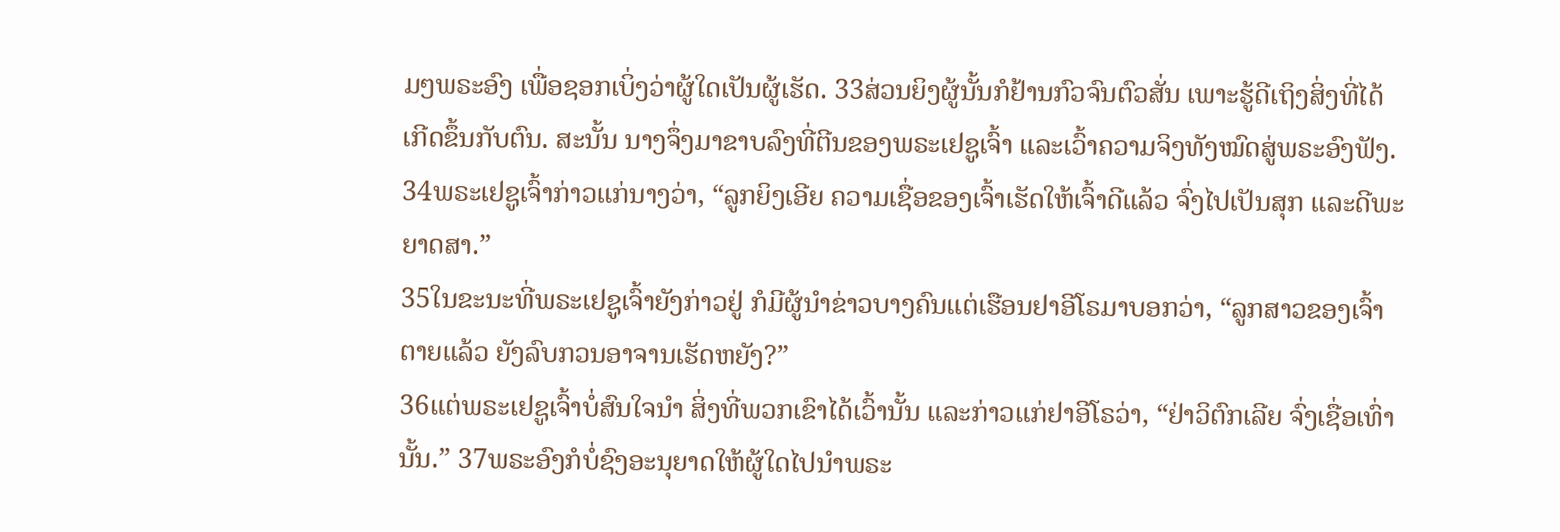ມໆພຣະອົງ ເພື່ອຊອກເບິ່ງວ່າຜູ້ໃດເປັນຜູ້ເຮັດ. 33ສ່ວນຍິງຜູ້ນັ້ນກໍຢ້ານກົວຈົນຕົວສັ່ນ ເພາະຮູ້ດີເຖິງສິ່ງທີ່ໄດ້ເກີດຂຶ້ນກັບຕົນ. ສະນັ້ນ ນາງຈຶ່ງມາຂາບລົງທີ່ຕີນຂອງພຣະເຢຊູເຈົ້າ ແລະເວົ້າຄວາມຈິງທັງໝົດສູ່ພຣະອົງຟັງ. 34ພຣະເຢຊູເຈົ້າກ່າວແກ່ນາງວ່າ, “ລູກຍິງເອີຍ ຄວາມເຊື່ອຂອງເຈົ້າເຮັດໃຫ້ເຈົ້າດີແລ້ວ ຈົ່ງໄປເປັນສຸກ ແລະດີພະຍາດສາ.”
35ໃນຂະນະທີ່ພຣະເຢຊູເຈົ້າຍັງກ່າວຢູ່ ກໍມີຜູ້ນຳຂ່າວບາງຄົນແຕ່ເຮືອນຢາອີໂຣມາບອກວ່າ, “ລູກສາວຂອງເຈົ້າຕາຍແລ້ວ ຍັງລົບກວນອາຈານເຮັດຫຍັງ?”
36ແຕ່ພຣະເຢຊູເຈົ້າບໍ່ສົນໃຈນຳ ສິ່ງທີ່ພວກເຂົາໄດ້ເວົ້ານັ້ນ ແລະກ່າວແກ່ຢາອີໂຣວ່າ, “ຢ່າວິຕົກເລີຍ ຈົ່ງເຊື່ອເທົ່ານັ້ນ.” 37ພຣະອົງກໍບໍ່ຊົງອະນຸຍາດໃຫ້ຜູ້ໃດໄປນຳພຣະ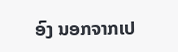ອົງ ນອກຈາກເປ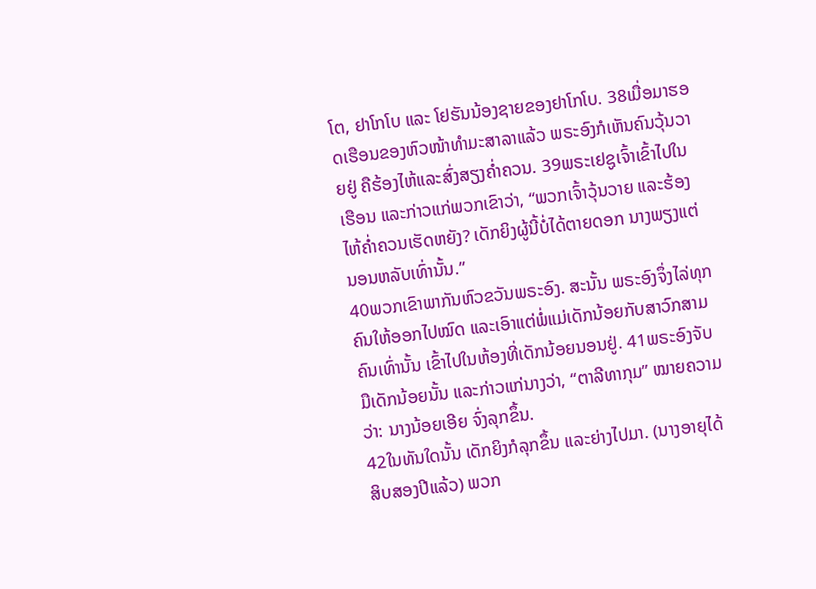ໂຕ, ຢາໂກໂບ ແລະ ໂຢຮັນນ້ອງຊາຍຂອງຢາໂກໂບ. 38ເມື່ອມາຮອດເຮືອນຂອງຫົວໜ້າທຳມະສາລາແລ້ວ ພຣະອົງກໍເຫັນຄົນວຸ້ນວາຍຢູ່ ຄືຮ້ອງໄຫ້ແລະສົ່ງສຽງຄໍ່າຄວນ. 39ພຣະເຢຊູເຈົ້າເຂົ້າໄປໃນເຮືອນ ແລະກ່າວແກ່ພວກເຂົາວ່າ, “ພວກເຈົ້າວຸ້ນວາຍ ແລະຮ້ອງໄຫ້ຄໍ່າຄວນເຮັດຫຍັງ? ເດັກຍິງຜູ້ນີ້ບໍ່ໄດ້ຕາຍດອກ ນາງພຽງແຕ່ນອນຫລັບເທົ່ານັ້ນ.”
40ພວກເຂົາພາກັນຫົວຂວັນພຣະອົງ. ສະນັ້ນ ພຣະອົງຈຶ່ງໄລ່ທຸກຄົນໃຫ້ອອກໄປໝົດ ແລະເອົາແຕ່ພໍ່ແມ່ເດັກນ້ອຍກັບສາວົກສາມຄົນເທົ່ານັ້ນ ເຂົ້າໄປໃນຫ້ອງທີ່ເດັກນ້ອຍນອນຢູ່. 41ພຣະອົງຈັບມືເດັກນ້ອຍນັ້ນ ແລະກ່າວແກ່ນາງວ່າ, “ຕາລີທາກຸມ” ໝາຍຄວາມວ່າ: ນາງນ້ອຍເອີຍ ຈົ່ງລຸກຂຶ້ນ.
42ໃນທັນໃດນັ້ນ ເດັກຍິງກໍລຸກຂຶ້ນ ແລະຍ່າງໄປມາ. (ນາງອາຍຸໄດ້ສິບສອງປີແລ້ວ) ພວກ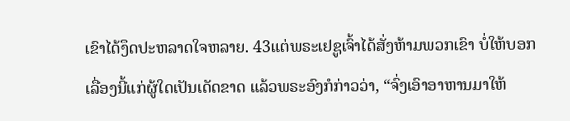ເຂົາໄດ້ງຶດປະຫລາດໃຈຫລາຍ. 43ແຕ່ພຣະເຢຊູເຈົ້າໄດ້ສັ່ງຫ້າມພວກເຂົາ ບໍ່ໃຫ້ບອກເລື່ອງນີ້ແກ່ຜູ້ໃດເປັນເດັດຂາດ ແລ້ວພຣະອົງກໍກ່າວວ່າ, “ຈົ່ງເອົາອາຫານມາໃຫ້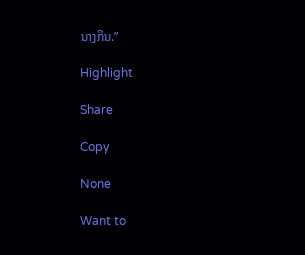ນາງກິນ.”

Highlight

Share

Copy

None

Want to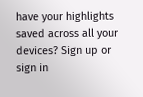have your highlights saved across all your devices? Sign up or sign in